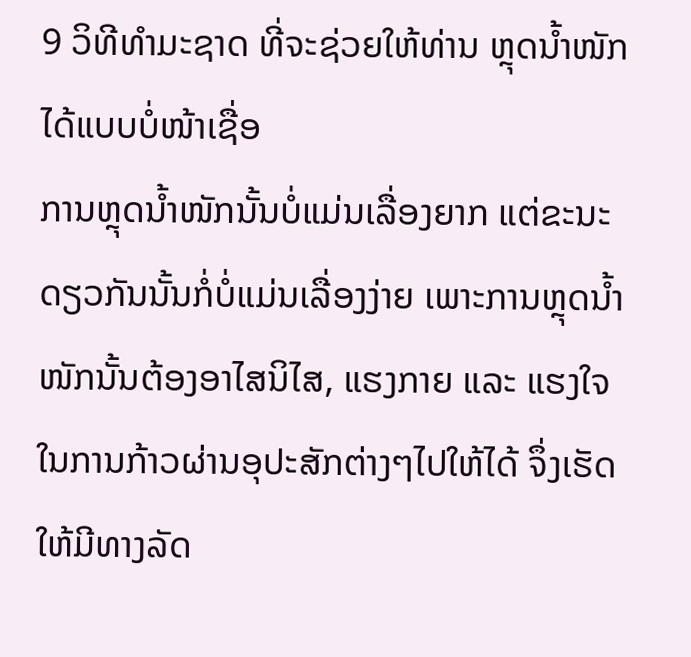9 ວິທີທຳມະຊາດ ທີ່ຈະຊ່ວຍໃຫ້ທ່ານ ຫຼຸດນໍ້າໜັກ ໄດ້ແບບບໍ່ໜ້າເຊື່ອ
ການຫຼຸດນໍ້າໜັກນັ້ນບໍ່ແມ່ນເລື່ອງຍາກ ແຕ່ຂະນະດຽວກັນນັ້ນກໍ່ບໍ່ແມ່ນເລື່ອງງ່າຍ ເພາະການຫຼຸດນໍ້າໜັກນັ້ນຕ້ອງອາໄສນິໄສ, ແຮງກາຍ ແລະ ແຮງໃຈໃນການກ້າວຜ່ານອຸປະສັກຕ່າງໆໄປໃຫ້ໄດ້ ຈຶ່ງເຮັດໃຫ້ມີທາງລັດ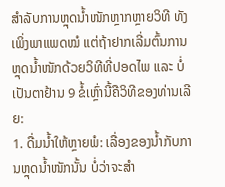ສຳລັບການຫຼຸດນໍ້າໜັກຫຼາກຫຼາຍວິທີ ທັງເພິ່ງພາແພດໝໍ ແຕ່ຖ້າຢາກເລີ່ມຕົ້ນການຫຼຸດນໍ້າໜັກດ້ວຍວິທີທີ່ປອດໄພ ແລະ ບໍ່ເປັນຕາຢ້ານ 9 ຂໍ້ເຫຼົ່ານີ້ຄືວິທີຂອງທ່ານເລີຍ:
1. ດື່ມນໍ້າໃຫ້ຫຼາຍພໍ: ເລື່ອງຂອງນໍ້າກັບການຫຼຸດນ້ຳໜັກນັ້ນ ບໍ່ວ່າຈະສຳ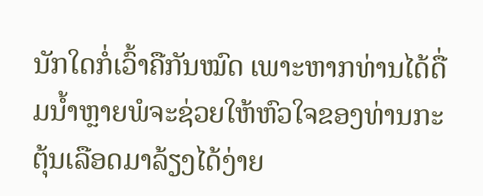ນັກໃດກໍ່ເວົ້າຄືກັນໝົດ ເພາະຫາກທ່ານໄດ້ດື່ມນ້ຳຫຼາຍພໍຈະຊ່ວຍໃຫ້ຫົວໃຈຂອງທ່ານກະຕຸ້ນເລືອດມາລ້ຽງໄດ້ງ່າຍ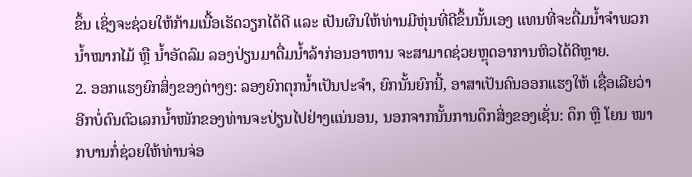ຂຶ້ນ ເຊິ່ງຈະຊ່ວຍໃຫ້ກ້າມເນື້ອເຮັດວຽກໄດ້ດີ ແລະ ເປັນຜົນໃຫ້ທ່ານມີຫຸ່ນທີ່ດີຂຶ້ນນັ້ນເອງ ແທນທີ່ຈະດື່ມນ້ຳຈຳພວກນ້ຳໝາກໄມ້ ຫຼື ນ້ຳອັດລົມ ລອງປ່ຽນມາດື່ມນ້ຳລ້າກ່ອນອາຫານ ຈະສາມາດຊ່ວຍຫຼຸດອາການຫິວໄດ້ດີຫຼາຍ.
2. ອອກແຮງຍົກສິ່ງຂອງຕ່າງໆ: ລອງຍົກຕຸກນ້ຳເປັນປະຈຳ, ຍົກນັ້ນຍົກນີ້, ອາສາເປັນຄົນອອກແຮງໃຫ້ ເຊື່ອເລີຍວ່າ ອີກບໍ່ດົນຕົວເລກນໍ້າໜັກຂອງທ່ານຈະປ່ຽນໄປຢ່າງແນ່ນອນ, ນອກຈາກນັ້ນການດຶກສິ່ງຂອງເຊັ່ນ: ດຶກ ຫຼື ໂຍນ ໝາກບານກໍ່ຊ່ວຍໃຫ້ທ່ານຈ່ອ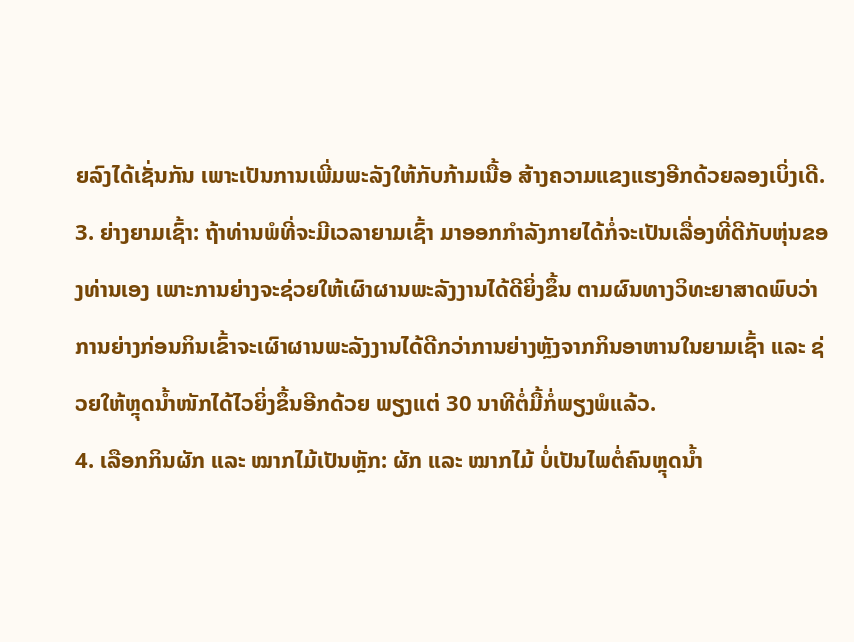ຍລົງໄດ້ເຊັ່ນກັນ ເພາະເປັນການເພີ່ມພະລັງໃຫ້ກັບກ້າມເນື້ອ ສ້າງຄວາມແຂງແຮງອີກດ້ວຍລອງເບິ່ງເດີ.
3. ຍ່າງຍາມເຊົ້າ: ຖ້າທ່ານພໍທີ່ຈະມີເວລາຍາມເຊົ້າ ມາອອກກຳລັງກາຍໄດ້ກໍ່ຈະເປັນເລື່ອງທີ່ດີກັບຫຸ່ນຂອງທ່ານເອງ ເພາະການຍ່າງຈະຊ່ວຍໃຫ້ເຜົາຜານພະລັງງານໄດ້ດີຍິ່ງຂຶ້ນ ຕາມຜົນທາງວິທະຍາສາດພົບວ່າ ການຍ່າງກ່ອນກິນເຂົ້າຈະເຜົາຜານພະລັງງານໄດ້ດີກວ່າການຍ່າງຫຼັງຈາກກິນອາຫານໃນຍາມເຊົ້າ ແລະ ຊ່ວຍໃຫ້ຫຼຸດນ້ຳໜັກໄດ້ໄວຍິ່ງຂຶ້ນອີກດ້ວຍ ພຽງແຕ່ 30 ນາທີຕໍ່ມື້ກໍ່ພຽງພໍແລ້ວ.
4. ເລືອກກິນຜັກ ແລະ ໝາກໄມ້ເປັນຫຼັກ: ຜັກ ແລະ ໝາກໄມ້ ບໍ່ເປັນໄພຕໍ່ຄົນຫຼຸດນ້ຳ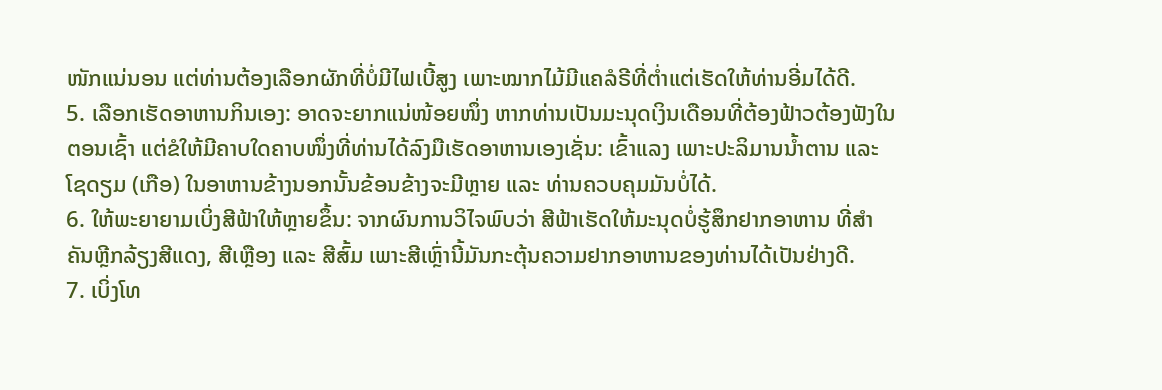ໜັກແນ່ນອນ ແຕ່ທ່ານຕ້ອງເລືອກຜັກທີ່ບໍ່ມີໄຟເບີ້ສູງ ເພາະໝາກໄມ້ມີແຄລໍຣີທີ່ຕ່ຳແຕ່ເຮັດໃຫ້ທ່ານອີ່ມໄດ້ດີ.
5. ເລືອກເຮັດອາຫານກິນເອງ: ອາດຈະຍາກແນ່ໜ້ອຍໜຶ່ງ ຫາກທ່ານເປັນມະນຸດເງິນເດືອນທີ່ຕ້ອງຟ້າວຕ້ອງຟັງໃນຕອນເຊົ້າ ແຕ່ຂໍໃຫ້ມີຄາບໃດຄາບໜຶ່ງທີ່ທ່ານໄດ້ລົງມືເຮັດອາຫານເອງເຊັ່ນ: ເຂົ້າແລງ ເພາະປະລິມານນ້ຳຕານ ແລະ ໂຊດຽມ (ເກືອ) ໃນອາຫານຂ້າງນອກນັ້ນຂ້ອນຂ້າງຈະມີຫຼາຍ ແລະ ທ່ານຄວບຄຸມມັນບໍ່ໄດ້.
6. ໃຫ້ພະຍາຍາມເບິ່ງສີຟ້າໃຫ້ຫຼາຍຂຶ້ນ: ຈາກຜົນການວິໄຈພົບວ່າ ສີຟ້າເຮັດໃຫ້ມະນຸດບໍ່ຮູ້ສຶກຢາກອາຫານ ທີ່ສຳຄັນຫຼີກລ້ຽງສີແດງ, ສີເຫຼືອງ ແລະ ສີສົ້ມ ເພາະສີເຫຼົ່ານີ້ມັນກະຕຸ້ນຄວາມຢາກອາຫານຂອງທ່ານໄດ້ເປັນຢ່າງດີ.
7. ເບິ່ງໂທ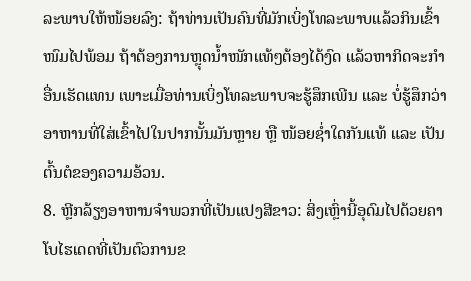ລະພາບໃຫ້ໜ້ອຍລົງ: ຖ້າທ່ານເປັນຄົນທີ່ມັກເບິ່ງໂທລະພາບແລ້ວກິນເຂົ້າໜົມໄປພ້ອມ ຖ້າຕ້ອງການຫຼຸດນ້ຳໜັກແທ້ໆຕ້ອງໄດ້ງົດ ແລ້ວຫາກິດຈະກຳອື່ນເຮັດແທນ ເພາະເມື່ອທ່ານເບິ່ງໂທລະພາບຈະຮູ້ສຶກເພີນ ແລະ ບໍ່ຮູ້ສຶກວ່າອາຫານທີ່ໃສ່ເຂົ້າໄປໃນປາກນັ້ນມັນຫຼາຍ ຫຼື ໜ້ອຍຊໍ່າໃດກັນແທ້ ແລະ ເປັນຕົ້ນຕໍຂອງຄວາມອ້ວນ.
8. ຫຼີກລ້ຽງອາຫານຈຳພວກທີ່ເປັນແປງສີຂາວ: ສິ່ງເຫຼົ່ານີ້ອຸດົມໄປດ້ວຍຄາໂບໄຮເດດທີ່ເປັນຕົວການຂ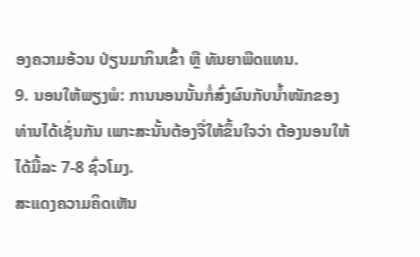ອງຄວາມອ້ວນ ປ່ຽນມາກິນເຂົ້າ ຫຼື ທັນຍາພືດແທນ.
9. ນອນໃຫ້ພຽງພໍ: ການນອນນັ້ນກໍ່ສົ່ງຜົນກັບນ້ຳໜັກຂອງທ່ານໄດ້ເຊັ່ນກັນ ເພາະສະນັ້ນຕ້ອງຈື່ໃຫ້ຂຶ້ນໃຈວ່າ ຕ້ອງນອນໃຫ້ໄດ້ມື້ລະ 7-8 ຊົ່ວໂມງ.
ສະແດງຄວາມຄິດເຫັນ